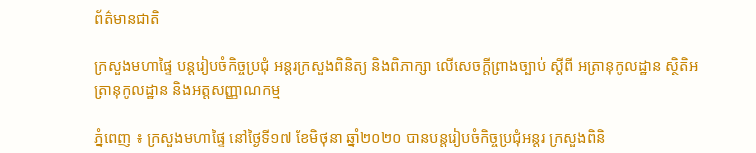ព័ត៌មានជាតិ

ក្រសួងមហាផ្ទៃ បន្ដរៀបចំកិច្ចប្រជុំ អន្ដរក្រសួងពិនិត្យ និងពិភាក្សា លើសេចក្ដីព្រាងច្បាប់ ស្ដីពី អត្រានុកូលដ្ឋាន ស្ថិតិអត្រានុកូលដ្ឋាន និងអត្តសញ្ញាណកម្ម

ភ្នំពេញ ៖ ក្រសួងមហាផ្ទៃ នៅថ្ងៃទី១៧ ខែមិថុនា ឆ្នាំ២០២០ បានបន្ដរៀបចំកិច្ចប្រជុំអន្ដរ ក្រសួងពិនិ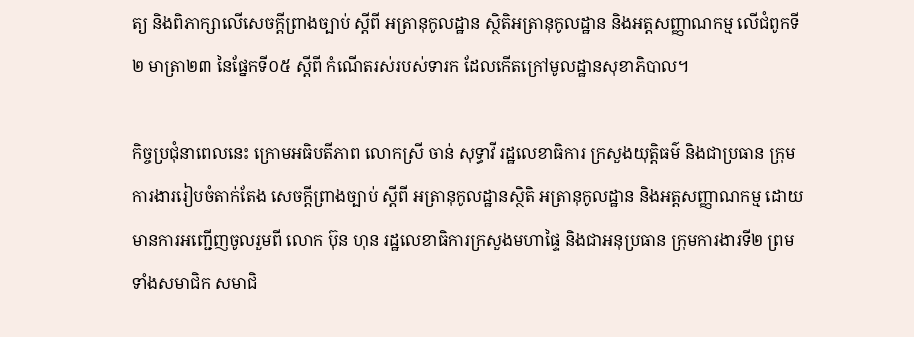ត្យ និងពិភាក្សាលើសេចក្ដីព្រាងច្បាប់ ស្ដីពី អត្រានុកូលដ្ឋាន ស្ថិតិអត្រានុកូលដ្ឋាន និងអត្តសញ្ញាណកម្ម លើជំពូកទី២ មាត្រា២៣ នៃផ្នែកទី០៥ ស្ដីពី កំណើតរស់របស់ទារក ដែលកើតក្រៅមូលដ្ឋានសុខាភិបាល។

កិច្ចប្រជុំនាពេលនេះ ក្រោមអធិបតីភាព លោកស្រី ចាន់ សុទ្ធាវី រដ្ឋលេខាធិការ ក្រសួងយុត្តិធម៌ និងជាប្រធាន ក្រុមការងាររៀបចំតាក់តែង សេចក្តីព្រាងច្បាប់ ស្ដីពី អត្រានុកូលដ្ឋានស្ថិតិ អត្រានុកូលដ្ឋាន និងអត្តសញ្ញាណកម្ម ដោយមានការអញ្ជើញចូលរួមពី លោក ប៊ុន ហុន រដ្ឋលេខាធិការក្រសួងមហាផ្ទៃ និងជាអនុប្រធាន ក្រុមការងារទី២ ព្រមទាំងសមាជិក សមាជិ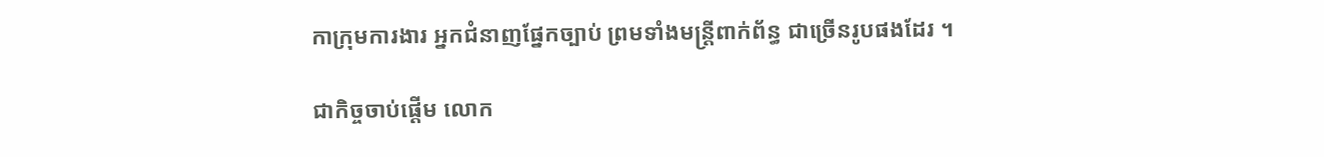កាក្រុមការងារ អ្នកជំនាញផ្នែកច្បាប់ ព្រមទាំងមន្រ្តីពាក់ព័ន្ធ ជាច្រើនរូបផងដែរ ។

ជាកិច្ចចាប់ផ្តើម លោក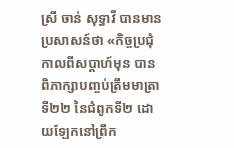ស្រី ចាន់ សុទ្ធាវី បានមានប្រសាសន៍ថា «កិច្ចប្រជុំកាលពីសប្តាហ៍មុន បានពិភាក្សាបញ្ចប់ត្រឹមមាត្រាទី២២ នៃជំពូកទី២ ដោយឡែកនៅព្រឹក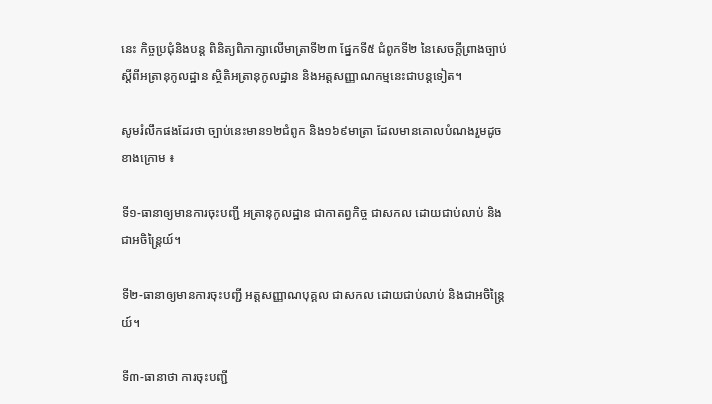នេះ កិច្ចប្រជុំនិងបន្ត ពិនិត្យពិភាក្សាលើមាត្រាទី២៣ ផ្នែកទី៥ ជំពូកទី២ នៃសេចក្តីព្រាងច្បាប់ស្ដីពីអត្រានុកូលដ្ឋាន ស្ថិតិអត្រានុកូលដ្ឋាន និងអត្តសញ្ញាណកម្មនេះជាបន្តទៀត។

សូមរំលឹកផងដែរថា ច្បាប់នេះមាន១២ជំពូក និង១៦៩មាត្រា ដែលមានគោលបំណងរួមដូចខាងក្រោម ៖

ទី១-ធានាឲ្យមានការចុះបញ្ជី អត្រានុកូលដ្ឋាន ជាកាតព្វកិច្ច ជាសកល ដោយជាប់លាប់ និងជាអចិន្ដ្រៃយ៍។

ទី២-ធានាឲ្យមានការចុះបញ្ជី អត្តសញ្ញាណបុគ្គល ជាសកល ដោយជាប់លាប់ និងជាអចិន្ដ្រៃយ៍។

ទី៣-ធានាថា ការចុះបញ្ជី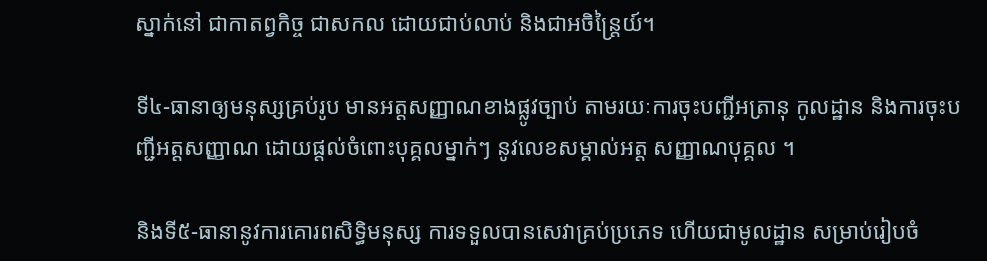ស្នាក់នៅ ជាកាតព្វកិច្ច ជាសកល ដោយជាប់លាប់ និងជាអចិន្ដ្រៃយ៍។

ទី៤-ធានាឲ្យមនុស្សគ្រប់រូប មានអត្តសញ្ញាណខាងផ្លូវច្បាប់ តាមរយៈការចុះបញ្ជីអត្រានុ កូលដ្ឋាន និងការចុះបញ្ជីអត្តសញ្ញាណ ដោយផ្ដល់ចំពោះបុគ្គលម្នាក់ៗ នូវលេខសម្គាល់អត្ត សញ្ញាណបុគ្គល ។

និងទី៥-ធានានូវការគោរពសិទ្ធិមនុស្ស ការទទួលបានសេវាគ្រប់ប្រភេទ ហើយជាមូលដ្ឋាន សម្រាប់រៀបចំ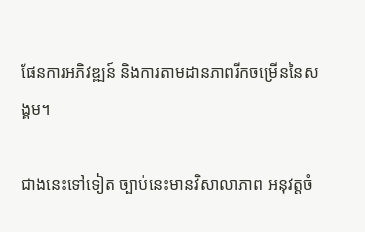ផែនការអភិវឌ្ឍន៍ និងការតាមដានភាពរីកចម្រើននៃសង្គម។

ជាងនេះទៅទៀត ច្បាប់នេះមានវិសាលាភាព អនុវត្តចំ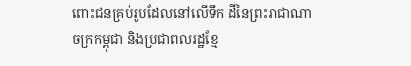ពោះជនគ្រប់រូបដែលនៅលើទឹក ដីនៃព្រះរាជាណាចក្រកម្ពុជា និងប្រជាពលរដ្ឋខ្មែ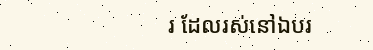រ ដែលរស់នៅឯបរ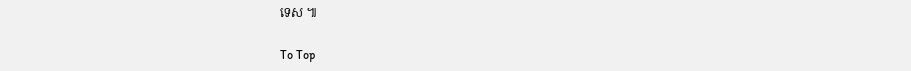ទេស ៕

To Top